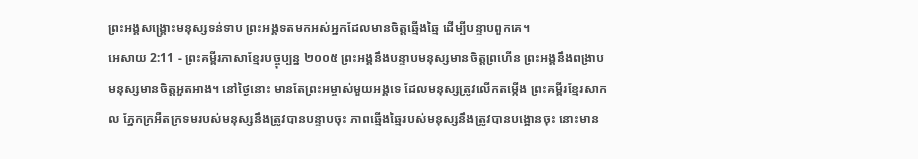ព្រះអង្គសង្គ្រោះមនុស្សទន់ទាប ព្រះអង្គទតមកអស់អ្នកដែលមានចិត្តឆ្មើងឆ្មៃ ដើម្បីបន្ទាបពួកគេ។
អេសាយ 2:11 - ព្រះគម្ពីរភាសាខ្មែរបច្ចុប្បន្ន ២០០៥ ព្រះអង្គនឹងបន្ទាបមនុស្សមានចិត្តព្រហើន ព្រះអង្គនឹងពង្រាបមនុស្សមានចិត្តអួតអាង។ នៅថ្ងៃនោះ មានតែព្រះអម្ចាស់មួយអង្គទេ ដែលមនុស្សត្រូវលើកតម្កើង ព្រះគម្ពីរខ្មែរសាកល ភ្នែកក្រអឺតក្រទមរបស់មនុស្សនឹងត្រូវបានបន្ទាបចុះ ភាពឆ្មើងឆ្មៃរបស់មនុស្សនឹងត្រូវបានបង្អោនចុះ នោះមាន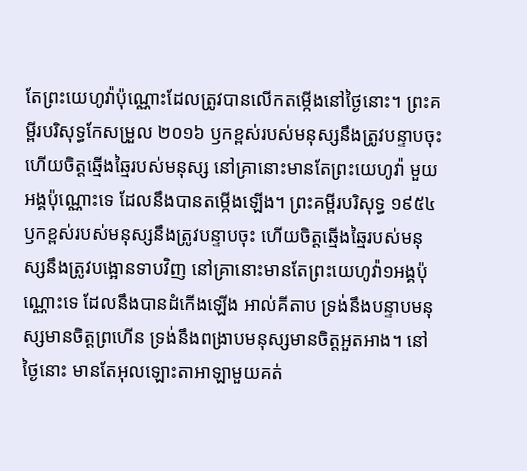តែព្រះយេហូវ៉ាប៉ុណ្ណោះដែលត្រូវបានលើកតម្កើងនៅថ្ងៃនោះ។ ព្រះគម្ពីរបរិសុទ្ធកែសម្រួល ២០១៦ ឫកខ្ពស់របស់មនុស្សនឹងត្រូវបន្ទាបចុះ ហើយចិត្តឆ្មើងឆ្មៃរបស់មនុស្ស នៅគ្រានោះមានតែព្រះយេហូវ៉ា មួយអង្គប៉ុណ្ណោះទេ ដែលនឹងបានតម្កើងឡើង។ ព្រះគម្ពីរបរិសុទ្ធ ១៩៥៤ ឫកខ្ពស់របស់មនុស្សនឹងត្រូវបន្ទាបចុះ ហើយចិត្តឆ្មើងឆ្មៃរបស់មនុស្សនឹងត្រូវបង្អោនទាបវិញ នៅគ្រានោះមានតែព្រះយេហូវ៉ា១អង្គប៉ុណ្ណោះទេ ដែលនឹងបានដំកើងឡើង អាល់គីតាប ទ្រង់នឹងបន្ទាបមនុស្សមានចិត្តព្រហើន ទ្រង់នឹងពង្រាបមនុស្សមានចិត្តអួតអាង។ នៅថ្ងៃនោះ មានតែអុលឡោះតាអាឡាមួយគត់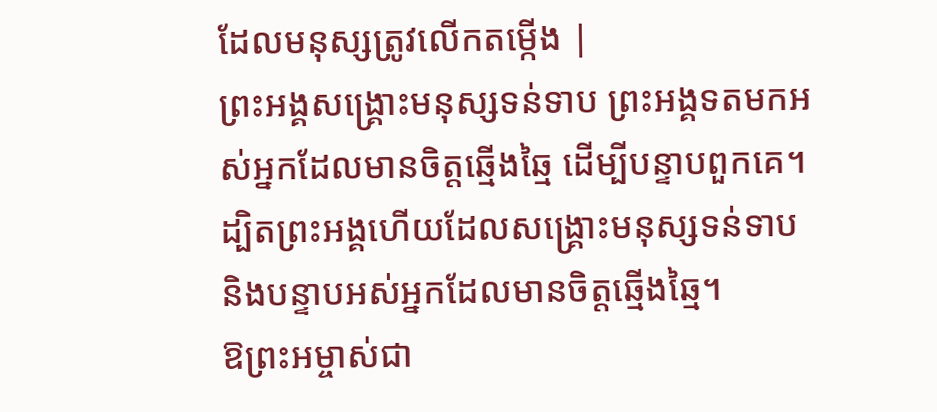ដែលមនុស្សត្រូវលើកតម្កើង |
ព្រះអង្គសង្គ្រោះមនុស្សទន់ទាប ព្រះអង្គទតមកអស់អ្នកដែលមានចិត្តឆ្មើងឆ្មៃ ដើម្បីបន្ទាបពួកគេ។
ដ្បិតព្រះអង្គហើយដែលសង្គ្រោះមនុស្សទន់ទាប និងបន្ទាបអស់អ្នកដែលមានចិត្តឆ្មើងឆ្មៃ។
ឱព្រះអម្ចាស់ជា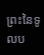ព្រះនៃទូលប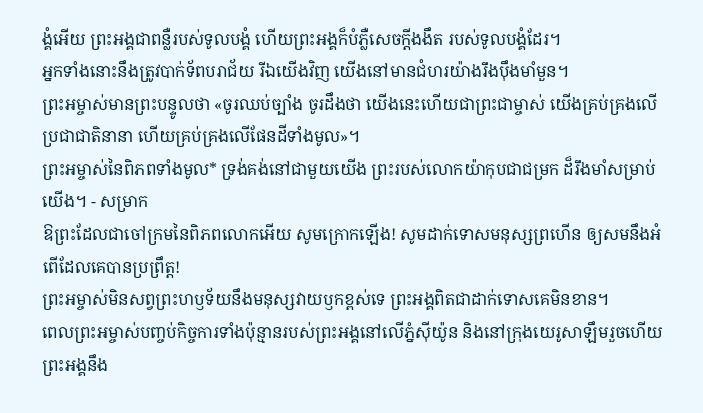ង្គំអើយ ព្រះអង្គជាពន្លឺរបស់ទូលបង្គំ ហើយព្រះអង្គក៏បំភ្លឺសេចក្ដីងងឹត របស់ទូលបង្គំដែរ។
អ្នកទាំងនោះនឹងត្រូវបាក់ទ័ពបរាជ័យ រីឯយើងវិញ យើងនៅមានជំហរយ៉ាងរឹងប៉ឹងមាំមួន។
ព្រះអម្ចាស់មានព្រះបន្ទូលថា «ចូរឈប់ច្បាំង ចូរដឹងថា យើងនេះហើយជាព្រះជាម្ចាស់ យើងគ្រប់គ្រងលើប្រជាជាតិនានា ហើយគ្រប់គ្រងលើផែនដីទាំងមូល»។
ព្រះអម្ចាស់នៃពិភពទាំងមូល* ទ្រង់គង់នៅជាមួយយើង ព្រះរបស់លោកយ៉ាកុបជាជម្រក ដ៏រឹងមាំសម្រាប់យើង។ - សម្រាក
ឱព្រះដែលជាចៅក្រមនៃពិភពលោកអើយ សូមក្រោកឡើង! សូមដាក់ទោសមនុស្សព្រហើន ឲ្យសមនឹងអំពើដែលគេបានប្រព្រឹត្ត!
ព្រះអម្ចាស់មិនសព្វព្រះហឫទ័យនឹងមនុស្សវាយឫកខ្ពស់ទេ ព្រះអង្គពិតជាដាក់ទោសគេមិនខាន។
ពេលព្រះអម្ចាស់បញ្ចប់កិច្ចការទាំងប៉ុន្មានរបស់ព្រះអង្គនៅលើភ្នំស៊ីយ៉ូន និងនៅក្រុងយេរូសាឡឹមរួចហើយ ព្រះអង្គនឹង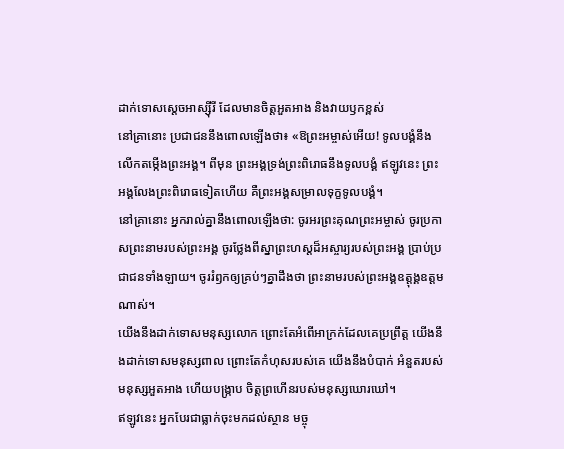ដាក់ទោសស្ដេចអាស្ស៊ីរី ដែលមានចិត្តអួតអាង និងវាយឫកខ្ពស់
នៅគ្រានោះ ប្រជាជននឹងពោលឡើងថា៖ «ឱព្រះអម្ចាស់អើយ! ទូលបង្គំនឹងលើកតម្កើងព្រះអង្គ។ ពីមុន ព្រះអង្គទ្រង់ព្រះពិរោធនឹងទូលបង្គំ ឥឡូវនេះ ព្រះអង្គលែងព្រះពិរោធទៀតហើយ គឺព្រះអង្គសម្រាលទុក្ខទូលបង្គំ។
នៅគ្រានោះ អ្នករាល់គ្នានឹងពោលឡើងថា: ចូរអរព្រះគុណព្រះអម្ចាស់ ចូរប្រកាសព្រះនាមរបស់ព្រះអង្គ ចូរថ្លែងពីស្នាព្រះហស្ដដ៏អស្ចារ្យរបស់ព្រះអង្គ ប្រាប់ប្រជាជនទាំងឡាយ។ ចូររំឭកឲ្យគ្រប់ៗគ្នាដឹងថា ព្រះនាមរបស់ព្រះអង្គឧត្ដុង្គឧត្ដមណាស់។
យើងនឹងដាក់ទោសមនុស្សលោក ព្រោះតែអំពើអាក្រក់ដែលគេប្រព្រឹត្ត យើងនឹងដាក់ទោសមនុស្សពាល ព្រោះតែកំហុសរបស់គេ យើងនឹងបំបាក់ អំនួតរបស់មនុស្សអួតអាង ហើយបង្ក្រាប ចិត្តព្រហើនរបស់មនុស្សឃោរឃៅ។
ឥឡូវនេះ អ្នកបែរជាធ្លាក់ចុះមកដល់ស្ថាន មច្ចុ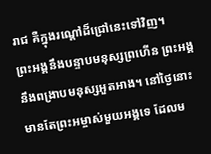រាជ គឺក្នុងរណ្ដៅដ៏ជ្រៅនេះទៅវិញ។
ព្រះអង្គនឹងបន្ទាបមនុស្សព្រហើន ព្រះអង្គនឹងពង្រាបមនុស្សអួតអាង។ នៅថ្ងៃនោះ មានតែព្រះអម្ចាស់មួយអង្គទេ ដែលម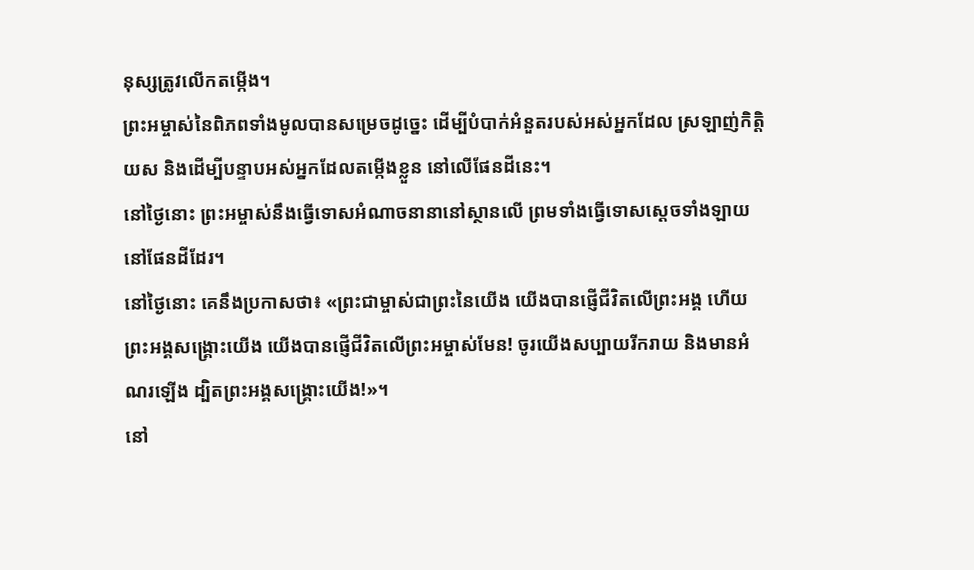នុស្សត្រូវលើកតម្កើង។
ព្រះអម្ចាស់នៃពិភពទាំងមូលបានសម្រេចដូច្នេះ ដើម្បីបំបាក់អំនួតរបស់អស់អ្នកដែល ស្រឡាញ់កិត្តិយស និងដើម្បីបន្ទាបអស់អ្នកដែលតម្កើងខ្លួន នៅលើផែនដីនេះ។
នៅថ្ងៃនោះ ព្រះអម្ចាស់នឹងធ្វើទោសអំណាចនានានៅស្ថានលើ ព្រមទាំងធ្វើទោសស្ដេចទាំងឡាយនៅផែនដីដែរ។
នៅថ្ងៃនោះ គេនឹងប្រកាសថា៖ «ព្រះជាម្ចាស់ជាព្រះនៃយើង យើងបានផ្ញើជីវិតលើព្រះអង្គ ហើយព្រះអង្គសង្គ្រោះយើង យើងបានផ្ញើជីវិតលើព្រះអម្ចាស់មែន! ចូរយើងសប្បាយរីករាយ និងមានអំណរឡើង ដ្បិតព្រះអង្គសង្គ្រោះយើង!»។
នៅ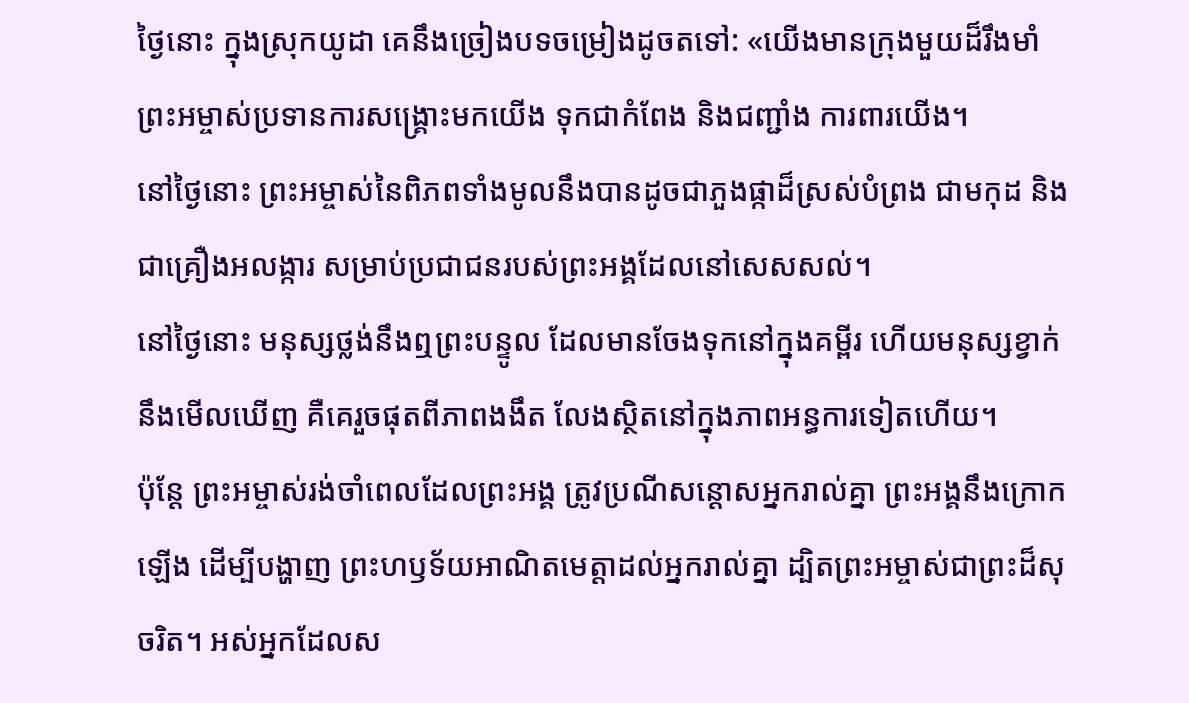ថ្ងៃនោះ ក្នុងស្រុកយូដា គេនឹងច្រៀងបទចម្រៀងដូចតទៅ: «យើងមានក្រុងមួយដ៏រឹងមាំ ព្រះអម្ចាស់ប្រទានការសង្គ្រោះមកយើង ទុកជាកំពែង និងជញ្ជាំង ការពារយើង។
នៅថ្ងៃនោះ ព្រះអម្ចាស់នៃពិភពទាំងមូលនឹងបានដូចជាភួងផ្កាដ៏ស្រស់បំព្រង ជាមកុដ និងជាគ្រឿងអលង្ការ សម្រាប់ប្រជាជនរបស់ព្រះអង្គដែលនៅសេសសល់។
នៅថ្ងៃនោះ មនុស្សថ្លង់នឹងឮព្រះបន្ទូល ដែលមានចែងទុកនៅក្នុងគម្ពីរ ហើយមនុស្សខ្វាក់នឹងមើលឃើញ គឺគេរួចផុតពីភាពងងឹត លែងស្ថិតនៅក្នុងភាពអន្ធការទៀតហើយ។
ប៉ុន្តែ ព្រះអម្ចាស់រង់ចាំពេលដែលព្រះអង្គ ត្រូវប្រណីសន្ដោសអ្នករាល់គ្នា ព្រះអង្គនឹងក្រោកឡើង ដើម្បីបង្ហាញ ព្រះហឫទ័យអាណិតមេត្តាដល់អ្នករាល់គ្នា ដ្បិតព្រះអម្ចាស់ជាព្រះដ៏សុចរិត។ អស់អ្នកដែលស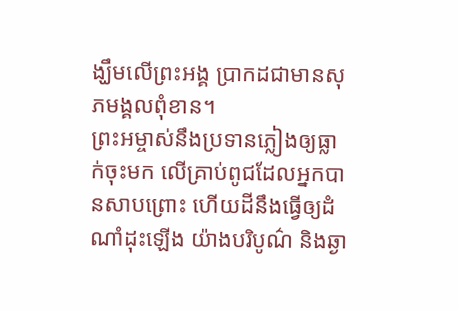ង្ឃឹមលើព្រះអង្គ ប្រាកដជាមានសុភមង្គលពុំខាន។
ព្រះអម្ចាស់នឹងប្រទានភ្លៀងឲ្យធ្លាក់ចុះមក លើគ្រាប់ពូជដែលអ្នកបានសាបព្រោះ ហើយដីនឹងធ្វើឲ្យដំណាំដុះឡើង យ៉ាងបរិបូណ៌ និងឆ្ងា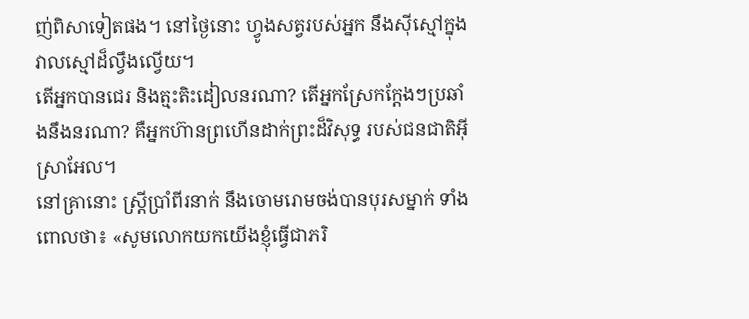ញ់ពិសាទៀតផង។ នៅថ្ងៃនោះ ហ្វូងសត្វរបស់អ្នក នឹងស៊ីស្មៅក្នុងវាលស្មៅដ៏ល្វឹងល្វើយ។
តើអ្នកបានជេរ និងត្មះតិះដៀលនរណា? តើអ្នកស្រែកក្ដែងៗប្រឆាំងនឹងនរណា? គឺអ្នកហ៊ានព្រហើនដាក់ព្រះដ៏វិសុទ្ធ របស់ជនជាតិអ៊ីស្រាអែល។
នៅគ្រានោះ ស្ត្រីប្រាំពីរនាក់ នឹងចោមរោមចង់បានបុរសម្នាក់ ទាំងពោលថា៖ «សូមលោកយកយើងខ្ញុំធ្វើជាភរិ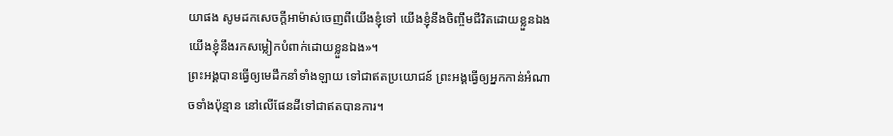យាផង សូមដកសេចក្ដីអាម៉ាស់ចេញពីយើងខ្ញុំទៅ យើងខ្ញុំនឹងចិញ្ចឹមជីវិតដោយខ្លួនឯង យើងខ្ញុំនឹងរកសម្លៀកបំពាក់ដោយខ្លួនឯង»។
ព្រះអង្គបានធ្វើឲ្យមេដឹកនាំទាំងឡាយ ទៅជាឥតប្រយោជន៍ ព្រះអង្គធ្វើឲ្យអ្នកកាន់អំណាចទាំងប៉ុន្មាន នៅលើផែនដីទៅជាឥតបានការ។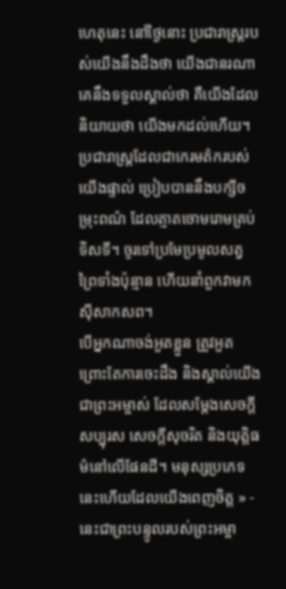ហេតុនេះ នៅថ្ងៃនោះ ប្រជារាស្ត្ររបស់យើងនឹងដឹងថា យើងជានរណា គេនឹងទទួលស្គាល់ថា គឺយើងដែលនិយាយថា យើងមកដល់ហើយ។
ប្រជារាស្ត្រដែលជាកេរមត៌ករបស់យើងផ្ទាល់ ប្រៀបបាននឹងបក្សីចម្រុះពណ៌ ដែលត្មាតចោមរោមគ្រប់ទិសទី។ ចូរទៅប្រមែប្រមូលសត្វព្រៃទាំងប៉ុន្មាន ហើយនាំពួកវាមកស៊ីសាកសព។
បើអ្នកណាចង់អួតខ្លួន ត្រូវអួត ព្រោះតែការចេះដឹង និងស្គាល់យើង ជាព្រះអម្ចាស់ ដែលសម្តែងសេចក្ដីសប្បុរស សេចក្ដីសុចរិត និងយុត្តិធម៌នៅលើផែនដី។ មនុស្សប្រភេទនេះហើយដែលយើងពេញចិត្ត » - នេះជាព្រះបន្ទូលរបស់ព្រះអម្ចា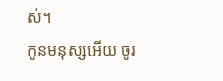ស់។
កូនមនុស្សអើយ ចូរ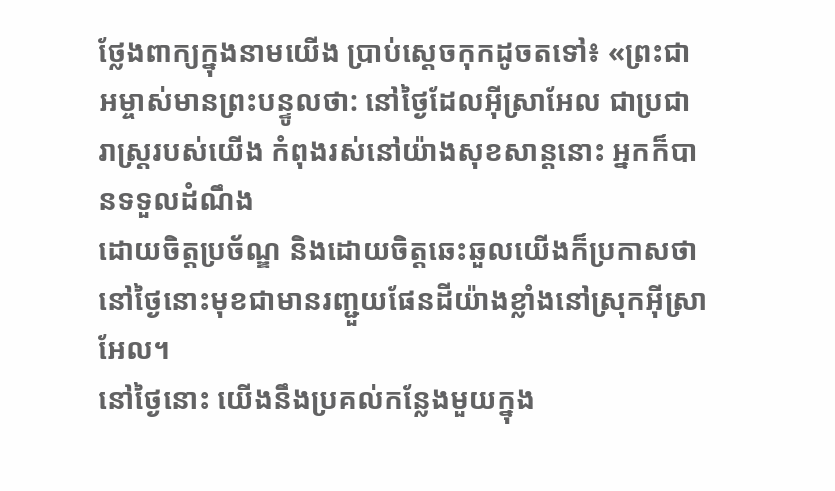ថ្លែងពាក្យក្នុងនាមយើង ប្រាប់ស្ដេចកុកដូចតទៅ៖ «ព្រះជាអម្ចាស់មានព្រះបន្ទូលថា: នៅថ្ងៃដែលអ៊ីស្រាអែល ជាប្រជារាស្ត្ររបស់យើង កំពុងរស់នៅយ៉ាងសុខសាន្តនោះ អ្នកក៏បានទទួលដំណឹង
ដោយចិត្តប្រច័ណ្ឌ និងដោយចិត្តឆេះឆួលយើងក៏ប្រកាសថា នៅថ្ងៃនោះមុខជាមានរញ្ជួយផែនដីយ៉ាងខ្លាំងនៅស្រុកអ៊ីស្រាអែល។
នៅថ្ងៃនោះ យើងនឹងប្រគល់កន្លែងមួយក្នុង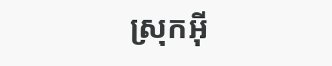ស្រុកអ៊ី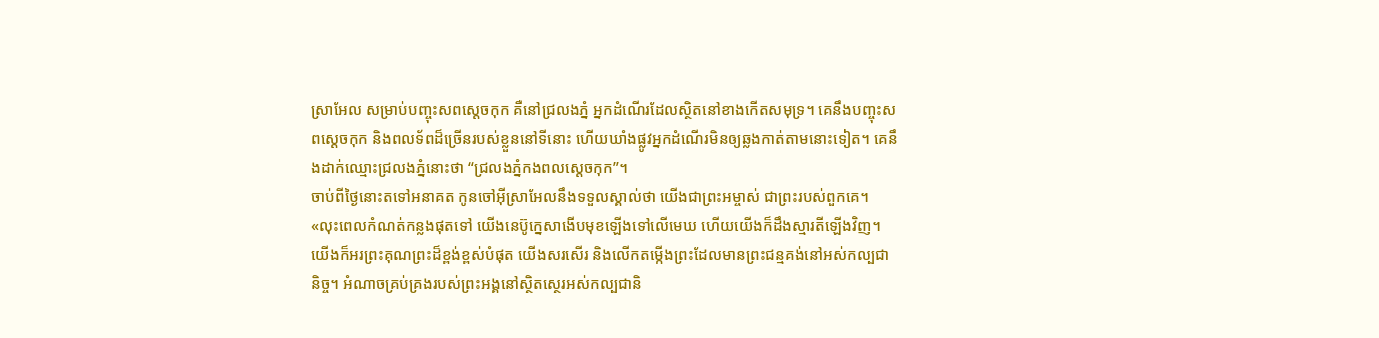ស្រាអែល សម្រាប់បញ្ចុះសពស្ដេចកុក គឺនៅជ្រលងភ្នំ អ្នកដំណើរដែលស្ថិតនៅខាងកើតសមុទ្រ។ គេនឹងបញ្ចុះសពស្ដេចកុក និងពលទ័ពដ៏ច្រើនរបស់ខ្លួននៅទីនោះ ហើយឃាំងផ្លូវអ្នកដំណើរមិនឲ្យឆ្លងកាត់តាមនោះទៀត។ គេនឹងដាក់ឈ្មោះជ្រលងភ្នំនោះថា “ជ្រលងភ្នំកងពលស្ដេចកុក”។
ចាប់ពីថ្ងៃនោះតទៅអនាគត កូនចៅអ៊ីស្រាអែលនឹងទទួលស្គាល់ថា យើងជាព្រះអម្ចាស់ ជាព្រះរបស់ពួកគេ។
«លុះពេលកំណត់កន្លងផុតទៅ យើងនេប៊ូក្នេសាងើបមុខឡើងទៅលើមេឃ ហើយយើងក៏ដឹងស្មារតីឡើងវិញ។ យើងក៏អរព្រះគុណព្រះដ៏ខ្ពង់ខ្ពស់បំផុត យើងសរសើរ និងលើកតម្កើងព្រះដែលមានព្រះជន្មគង់នៅអស់កល្បជានិច្ច។ អំណាចគ្រប់គ្រងរបស់ព្រះអង្គនៅស្ថិតស្ថេរអស់កល្បជានិ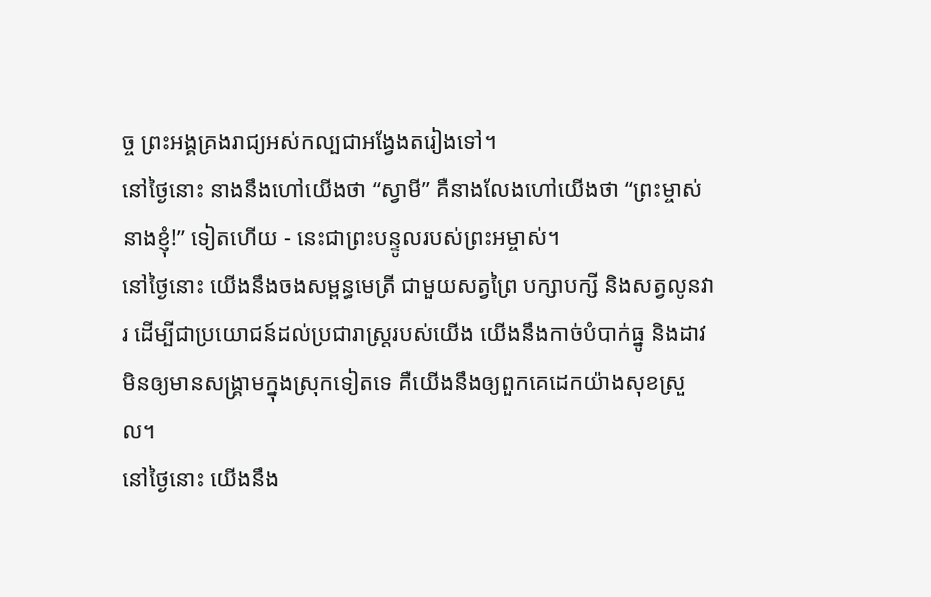ច្ច ព្រះអង្គគ្រងរាជ្យអស់កល្បជាអង្វែងតរៀងទៅ។
នៅថ្ងៃនោះ នាងនឹងហៅយើងថា “ស្វាមី” គឺនាងលែងហៅយើងថា “ព្រះម្ចាស់នាងខ្ញុំ!” ទៀតហើយ - នេះជាព្រះបន្ទូលរបស់ព្រះអម្ចាស់។
នៅថ្ងៃនោះ យើងនឹងចងសម្ពន្ធមេត្រី ជាមួយសត្វព្រៃ បក្សាបក្សី និងសត្វលូនវារ ដើម្បីជាប្រយោជន៍ដល់ប្រជារាស្ត្ររបស់យើង យើងនឹងកាច់បំបាក់ធ្នូ និងដាវ មិនឲ្យមានសង្គ្រាមក្នុងស្រុកទៀតទេ គឺយើងនឹងឲ្យពួកគេដេកយ៉ាងសុខស្រួល។
នៅថ្ងៃនោះ យើងនឹង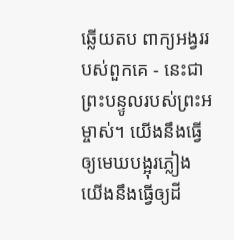ឆ្លើយតប ពាក្យអង្វររបស់ពួកគេ - នេះជាព្រះបន្ទូលរបស់ព្រះអម្ចាស់។ យើងនឹងធ្វើឲ្យមេឃបង្អុរភ្លៀង យើងនឹងធ្វើឲ្យដី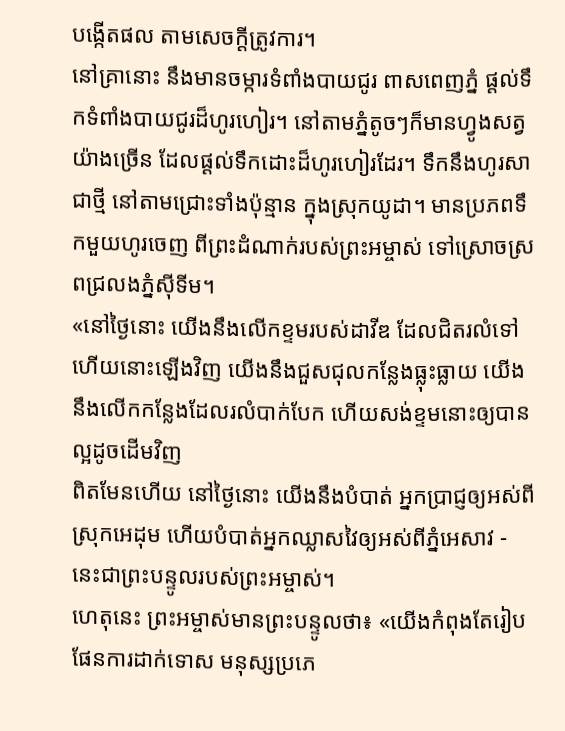បង្កើតផល តាមសេចក្ដីត្រូវការ។
នៅគ្រានោះ នឹងមានចម្ការទំពាំងបាយជូរ ពាសពេញភ្នំ ផ្ដល់ទឹកទំពាំងបាយជូរដ៏ហូរហៀរ។ នៅតាមភ្នំតូចៗក៏មានហ្វូងសត្វយ៉ាងច្រើន ដែលផ្ដល់ទឹកដោះដ៏ហូរហៀរដែរ។ ទឹកនឹងហូរសាជាថ្មី នៅតាមជ្រោះទាំងប៉ុន្មាន ក្នុងស្រុកយូដា។ មានប្រភពទឹកមួយហូរចេញ ពីព្រះដំណាក់របស់ព្រះអម្ចាស់ ទៅស្រោចស្រពជ្រលងភ្នំស៊ីទីម។
«នៅថ្ងៃនោះ យើងនឹងលើកខ្ទមរបស់ដាវីឌ ដែលជិតរលំទៅហើយនោះឡើងវិញ យើងនឹងជួសជុលកន្លែងធ្លុះធ្លាយ យើងនឹងលើកកន្លែងដែលរលំបាក់បែក ហើយសង់ខ្ទមនោះឲ្យបានល្អដូចដើមវិញ
ពិតមែនហើយ នៅថ្ងៃនោះ យើងនឹងបំបាត់ អ្នកប្រាជ្ញឲ្យអស់ពីស្រុកអេដុម ហើយបំបាត់អ្នកឈ្លាសវៃឲ្យអស់ពីភ្នំអេសាវ - នេះជាព្រះបន្ទូលរបស់ព្រះអម្ចាស់។
ហេតុនេះ ព្រះអម្ចាស់មានព្រះបន្ទូលថា៖ «យើងកំពុងតែរៀបផែនការដាក់ទោស មនុស្សប្រភេ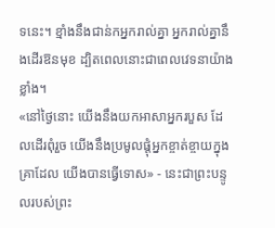ទនេះ។ ខ្មាំងនឹងជាន់កអ្នករាល់គ្នា អ្នករាល់គ្នានឹងដើរឱនមុខ ដ្បិតពេលនោះជាពេលវេទនាយ៉ាងខ្លាំង។
«នៅថ្ងៃនោះ យើងនឹងយកអាសាអ្នករបួស ដែលដើរពុំរួច យើងនឹងប្រមូលផ្ដុំអ្នកខ្ចាត់ខ្ចាយក្នុងគ្រាដែល យើងបានធ្វើទោស» - នេះជាព្រះបន្ទូលរបស់ព្រះ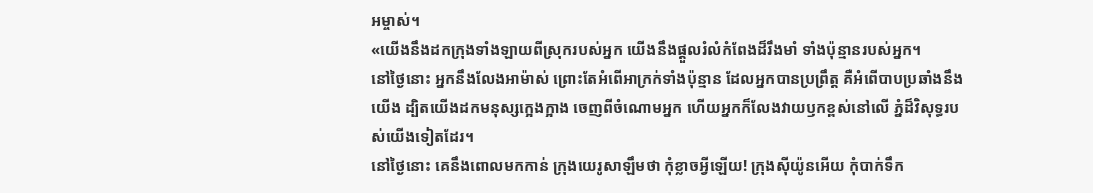អម្ចាស់។
«យើងនឹងដកក្រុងទាំងឡាយពីស្រុករបស់អ្នក យើងនឹងផ្ដួលរំលំកំពែងដ៏រឹងមាំ ទាំងប៉ុន្មានរបស់អ្នក។
នៅថ្ងៃនោះ អ្នកនឹងលែងអាម៉ាស់ ព្រោះតែអំពើអាក្រក់ទាំងប៉ុន្មាន ដែលអ្នកបានប្រព្រឹត្ត គឺអំពើបាបប្រឆាំងនឹងយើង ដ្បិតយើងដកមនុស្សក្អេងក្អាង ចេញពីចំណោមអ្នក ហើយអ្នកក៏លែងវាយឫកខ្ពស់នៅលើ ភ្នំដ៏វិសុទ្ធរបស់យើងទៀតដែរ។
នៅថ្ងៃនោះ គេនឹងពោលមកកាន់ ក្រុងយេរូសាឡឹមថា កុំខ្លាចអ្វីឡើយ! ក្រុងស៊ីយ៉ូនអើយ កុំបាក់ទឹក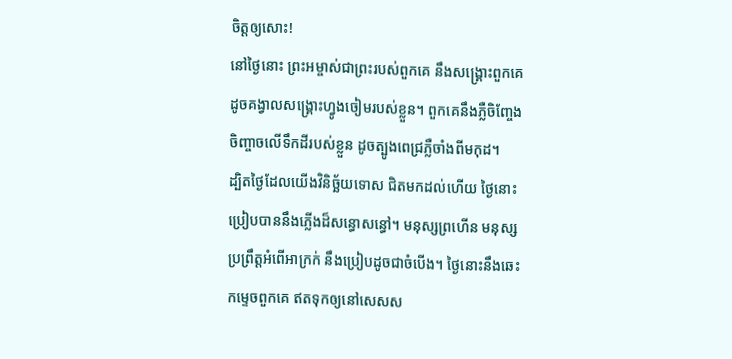ចិត្តឲ្យសោះ!
នៅថ្ងៃនោះ ព្រះអម្ចាស់ជាព្រះរបស់ពួកគេ នឹងសង្គ្រោះពួកគេ ដូចគង្វាលសង្គ្រោះហ្វូងចៀមរបស់ខ្លួន។ ពួកគេនឹងភ្លឺចិញ្ចែងចិញ្ចាចលើទឹកដីរបស់ខ្លួន ដូចត្បូងពេជ្រភ្លឺចាំងពីមកុដ។
ដ្បិតថ្ងៃដែលយើងវិនិច្ឆ័យទោស ជិតមកដល់ហើយ ថ្ងៃនោះ ប្រៀបបាននឹងភ្លើងដ៏សន្ធោសន្ធៅ។ មនុស្សព្រហើន មនុស្សប្រព្រឹត្តអំពើអាក្រក់ នឹងប្រៀបដូចជាចំបើង។ ថ្ងៃនោះនឹងឆេះកម្ទេចពួកគេ ឥតទុកឲ្យនៅសេសស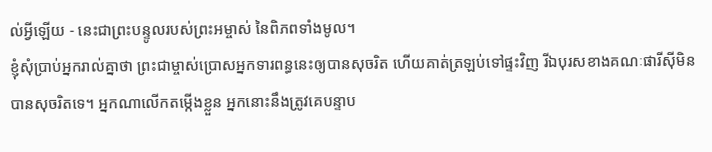ល់អ្វីឡើយ - នេះជាព្រះបន្ទូលរបស់ព្រះអម្ចាស់ នៃពិភពទាំងមូល។
ខ្ញុំសុំប្រាប់អ្នករាល់គ្នាថា ព្រះជាម្ចាស់ប្រោសអ្នកទារពន្ធនេះឲ្យបានសុចរិត ហើយគាត់ត្រឡប់ទៅផ្ទះវិញ រីឯបុរសខាងគណៈផារីស៊ីមិនបានសុចរិតទេ។ អ្នកណាលើកតម្កើងខ្លួន អ្នកនោះនឹងត្រូវគេបន្ទាប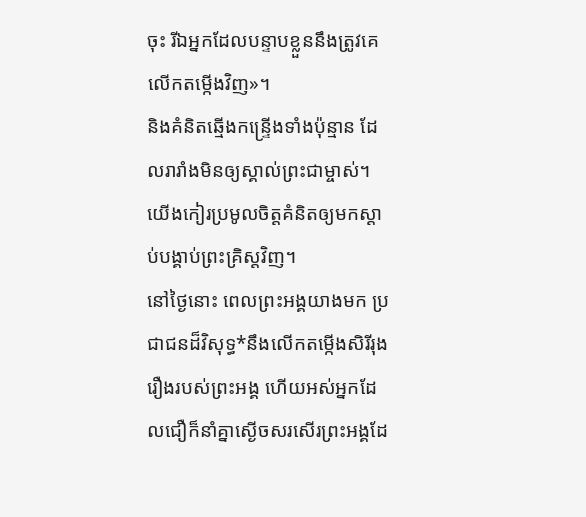ចុះ រីឯអ្នកដែលបន្ទាបខ្លួននឹងត្រូវគេលើកតម្កើងវិញ»។
និងគំនិតឆ្មើងកន្ទ្រើងទាំងប៉ុន្មាន ដែលរារាំងមិនឲ្យស្គាល់ព្រះជាម្ចាស់។ យើងកៀរប្រមូលចិត្តគំនិតឲ្យមកស្ដាប់បង្គាប់ព្រះគ្រិស្តវិញ។
នៅថ្ងៃនោះ ពេលព្រះអង្គយាងមក ប្រជាជនដ៏វិសុទ្ធ*នឹងលើកតម្កើងសិរីរុងរឿងរបស់ព្រះអង្គ ហើយអស់អ្នកដែលជឿក៏នាំគ្នាស្ងើចសរសើរព្រះអង្គដែ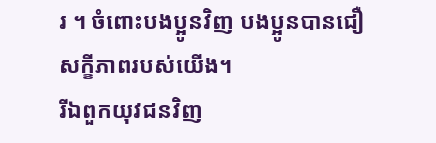រ ។ ចំពោះបងប្អូនវិញ បងប្អូនបានជឿសក្ខីភាពរបស់យើង។
រីឯពួកយុវជនវិញ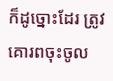ក៏ដូច្នោះដែរ ត្រូវគោរពចុះចូល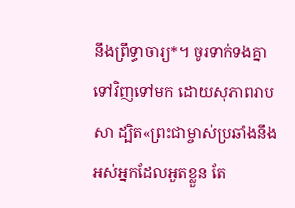នឹងព្រឹទ្ធាចារ្យ*។ ចូរទាក់ទងគ្នាទៅវិញទៅមក ដោយសុភាពរាបសា ដ្បិត«ព្រះជាម្ចាស់ប្រឆាំងនឹងអស់អ្នកដែលអួតខ្លួន តែ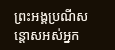ព្រះអង្គប្រណីសន្ដោសអស់អ្នក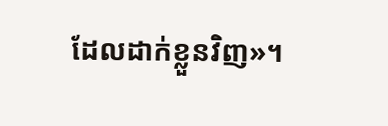ដែលដាក់ខ្លួនវិញ»។